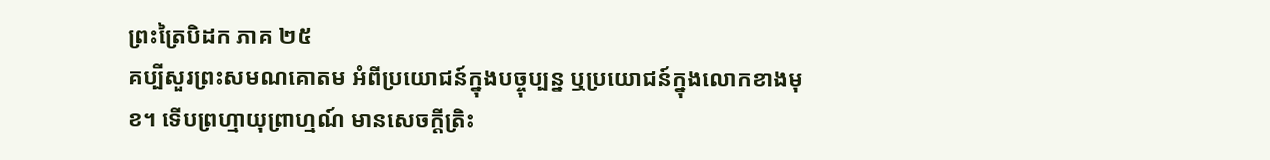ព្រះត្រៃបិដក ភាគ ២៥
គប្បីសួរព្រះសមណគោតម អំពីប្រយោជន៍ក្នុងបច្ចុប្បន្ន ឬប្រយោជន៍ក្នុងលោកខាងមុខ។ ទើបព្រហ្មាយុព្រាហ្មណ៍ មានសេចក្តីត្រិះ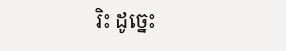រិះ ដូច្នេះ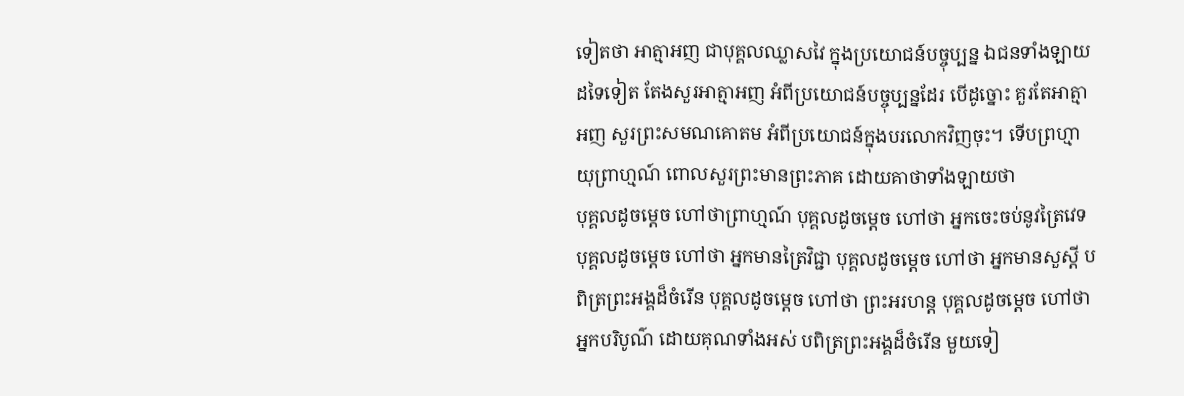ទៀតថា អាត្មាអញ ជាបុគ្គលឈ្លាសវៃ ក្នុងប្រយោជន៍បច្ចុប្បន្ន ឯជនទាំងឡាយដទៃទៀត តែងសួរអាត្មាអញ អំពីប្រយោជន៍បច្ចុប្បន្នដែរ បើដូច្នោះ គួរតែអាត្មាអញ សួរព្រះសមណគោតម អំពីប្រយោជន៍ក្នុងបរលោកវិញចុះ។ ទើបព្រហ្មាយុព្រាហ្មណ៍ ពោលសួរព្រះមានព្រះភាគ ដោយគាថាទាំងឡាយថា
បុគ្គលដូចម្តេច ហៅថាព្រាហ្មណ៍ បុគ្គលដូចម្តេច ហៅថា អ្នកចេះចប់នូវត្រៃវេទ បុគ្គលដូចម្តេច ហៅថា អ្នកមានត្រៃវិជ្ជា បុគ្គលដូចម្តេច ហៅថា អ្នកមានសួស្តី បពិត្រព្រះអង្គដ៏ចំរើន បុគ្គលដូចម្តេច ហៅថា ព្រះអរហន្ត បុគ្គលដូចម្តេច ហៅថា អ្នកបរិបូណ៌ ដោយគុណទាំងអស់ បពិត្រព្រះអង្គដ៏ចំរើន មួយទៀ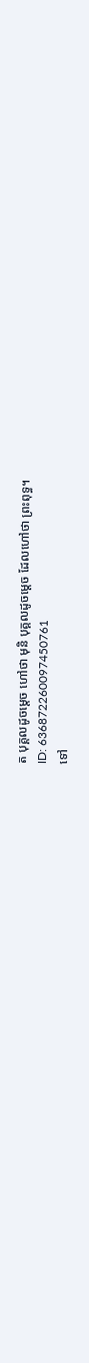ត បុគ្គលដូចម្តេច ហៅថា មុនិ បុគ្គលដូចម្តេច ដែលហៅថា ព្រះពុទ្ធ។
ID: 636872260097450761
ទៅ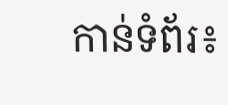កាន់ទំព័រ៖